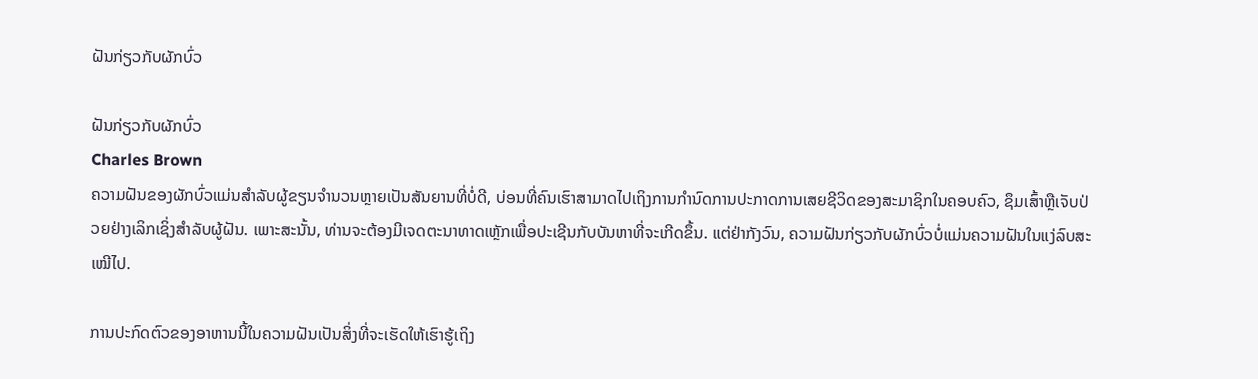ຝັນກ່ຽວກັບຜັກບົ່ວ

ຝັນກ່ຽວກັບຜັກບົ່ວ
Charles Brown
ຄວາມຝັນຂອງຜັກບົ່ວແມ່ນສໍາລັບຜູ້ຂຽນຈໍານວນຫຼາຍເປັນສັນຍານທີ່ບໍ່ດີ, ບ່ອນທີ່ຄົນເຮົາສາມາດໄປເຖິງການກໍານົດການປະກາດການເສຍຊີວິດຂອງສະມາຊິກໃນຄອບຄົວ, ຊຶມເສົ້າຫຼືເຈັບປ່ວຍຢ່າງເລິກເຊິ່ງສໍາລັບຜູ້ຝັນ. ເພາະສະນັ້ນ, ທ່ານຈະຕ້ອງມີເຈດຕະນາທາດເຫຼັກເພື່ອປະເຊີນກັບບັນຫາທີ່ຈະເກີດຂຶ້ນ. ແຕ່ຢ່າກັງວົນ, ຄວາມຝັນກ່ຽວກັບຜັກບົ່ວບໍ່ແມ່ນຄວາມຝັນໃນແງ່ລົບສະເໝີໄປ.

ການປະກົດຕົວຂອງອາຫານນີ້ໃນຄວາມຝັນເປັນສິ່ງທີ່ຈະເຮັດໃຫ້ເຮົາຮູ້ເຖິງ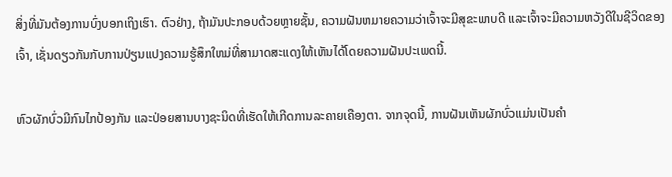ສິ່ງທີ່ມັນຕ້ອງການບົ່ງບອກເຖິງເຮົາ. ຕົວຢ່າງ, ຖ້າມັນປະກອບດ້ວຍຫຼາຍຊັ້ນ, ຄວາມຝັນຫມາຍຄວາມວ່າເຈົ້າຈະມີສຸຂະພາບດີ ແລະເຈົ້າຈະມີຄວາມຫວັງດີໃນຊີວິດຂອງເຈົ້າ, ເຊັ່ນດຽວກັນກັບການປ່ຽນແປງຄວາມຮູ້ສຶກໃຫມ່ທີ່ສາມາດສະແດງໃຫ້ເຫັນໄດ້ໂດຍຄວາມຝັນປະເພດນີ້.

ຫົວຜັກບົ່ວມີກົນໄກປ້ອງກັນ ແລະປ່ອຍສານບາງຊະນິດທີ່ເຮັດໃຫ້ເກີດການລະຄາຍເຄືອງຕາ. ຈາກຈຸດນີ້, ການຝັນເຫັນຜັກບົ່ວແມ່ນເປັນຄໍາ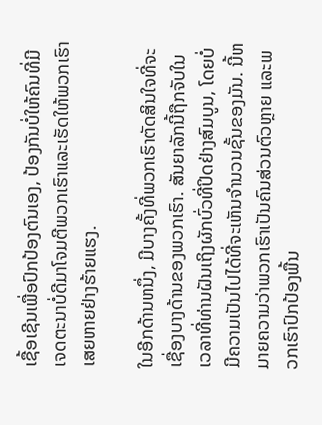ເຊື້ອເຊີນເພື່ອປົກປ້ອງຕົນເອງ, ປ້ອງກັນບໍ່ໃຫ້ຄົນທີ່ມີເຈດຕະນາບໍ່ດີມາໂຈມຕີພວກເຮົາແລະເຮັດໃຫ້ພວກເຮົາເສຍຫາຍຢ່າງຮ້າຍແຮງ.

ໃນອີກດ້ານຫນຶ່ງ, ມີບາງຄັ້ງທີ່ພວກເຮົາຕັດສິນໃຈທີ່ຈະ ເຊື່ອງບາງດ້ານຂອງພວກເຮົາ. ສັນຍາລັກນີ້ຖືກຈັບໃນເວລາທີ່ທ່ານຝັນເຖິງຜັກບົ່ວທີ່ປິດຢ່າງສົມບູນ, ໂດຍບໍ່ມີຄວາມເປັນໄປໄດ້ທີ່ຈະເຫັນຈໍານວນຊັ້ນຂອງມັນ. ນີ້ຫມາຍຄວາມວ່າພວກເຮົາເປັນຄົນສ່ວນຕົວຫຼາຍ ແລະພວກເຮົາປົກປ້ອງພື້ນ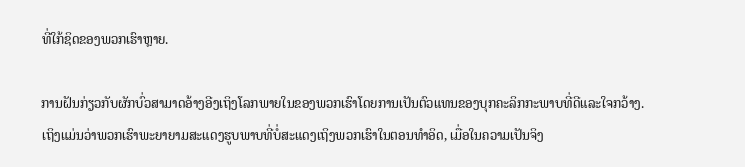ທີ່ໃກ້ຊິດຂອງພວກເຮົາຫຼາຍ.

ການຝັນກ່ຽວກັບຜັກບົ່ວສາມາດອ້າງອີງເຖິງໂລກພາຍໃນຂອງພວກເຮົາໂດຍການເປັນຕົວແທນຂອງບຸກຄະລິກກະພາບທີ່ດີແລະໃຈກວ້າງ. ເຖິງແມ່ນວ່າພວກເຮົາພະຍາຍາມສະແດງຮູບພາບທີ່ບໍ່ສະແດງເຖິງພວກເຮົາໃນຕອນທໍາອິດ, ເມື່ອໃນຄວາມເປັນຈິງ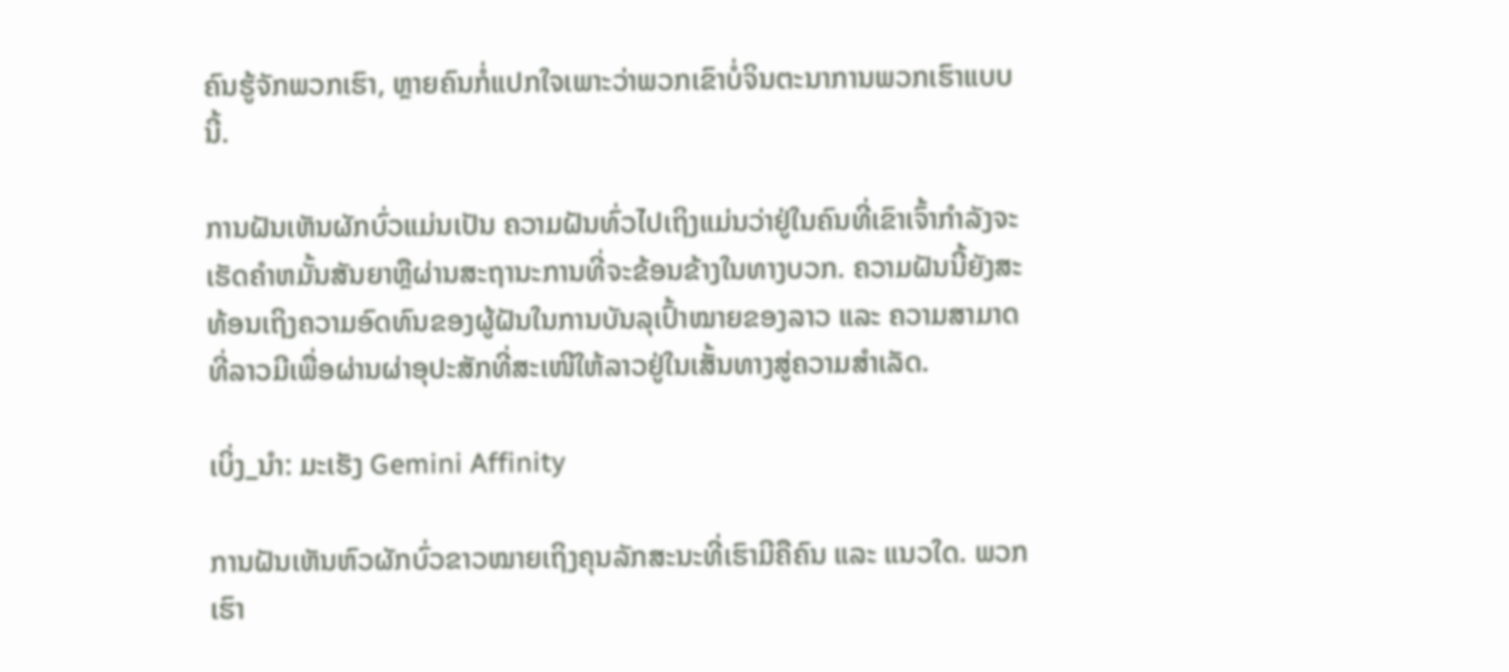ຄົນຮູ້ຈັກພວກເຮົາ, ຫຼາຍຄົນກໍ່ແປກໃຈເພາະວ່າພວກເຂົາບໍ່ຈິນຕະນາການພວກເຮົາແບບນີ້.

ການຝັນເຫັນຜັກບົ່ວແມ່ນເປັນ ຄວາມຝັນທົ່ວໄປເຖິງແມ່ນວ່າຢູ່ໃນຄົນທີ່ເຂົາເຈົ້າກໍາລັງຈະເຮັດຄໍາຫມັ້ນສັນຍາຫຼືຜ່ານສະຖານະການທີ່ຈະຂ້ອນຂ້າງໃນທາງບວກ. ຄວາມຝັນນີ້ຍັງສະທ້ອນເຖິງຄວາມອົດທົນຂອງຜູ້ຝັນໃນການບັນລຸເປົ້າໝາຍຂອງລາວ ແລະ ຄວາມສາມາດທີ່ລາວມີເພື່ອຜ່ານຜ່າອຸປະສັກທີ່ສະເໜີໃຫ້ລາວຢູ່ໃນເສັ້ນທາງສູ່ຄວາມສຳເລັດ.

ເບິ່ງ_ນຳ: ມະເຮັງ Gemini Affinity

ການຝັນເຫັນຫົວຜັກບົ່ວຂາວໝາຍເຖິງຄຸນລັກສະນະທີ່ເຮົາມີຄືຄົນ ແລະ ແນວໃດ. ພວກເຮົາ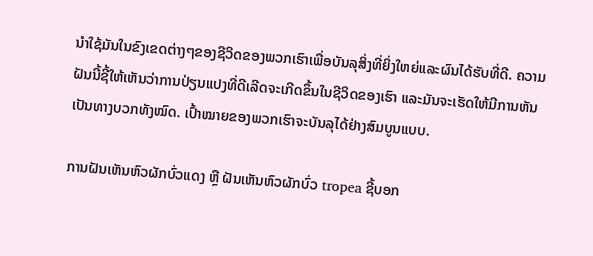ນໍາໃຊ້ມັນໃນຂົງເຂດຕ່າງໆຂອງຊີວິດຂອງພວກເຮົາເພື່ອບັນລຸສິ່ງທີ່ຍິ່ງໃຫຍ່ແລະຜົນໄດ້ຮັບທີ່ດີ. ຄວາມຝັນນີ້ຊີ້ໃຫ້ເຫັນວ່າການປ່ຽນແປງທີ່ດີເລີດຈະເກີດຂຶ້ນໃນຊີວິດຂອງເຮົາ ແລະມັນຈະເຮັດໃຫ້ມີການຫັນເປັນທາງບວກທັງໝົດ. ເປົ້າໝາຍຂອງພວກເຮົາຈະບັນລຸໄດ້ຢ່າງສົມບູນແບບ.

ການຝັນເຫັນຫົວຜັກບົ່ວແດງ ຫຼື ຝັນເຫັນຫົວຜັກບົ່ວ tropea ຊີ້ບອກ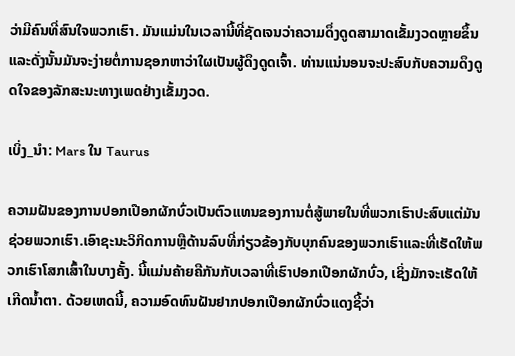ວ່າມີຄົນທີ່ສົນໃຈພວກເຮົາ. ມັນແມ່ນໃນເວລານີ້ທີ່ຊັດເຈນວ່າຄວາມດຶ່ງດູດສາມາດເຂັ້ມງວດຫຼາຍຂຶ້ນແລະດັ່ງນັ້ນມັນຈະງ່າຍຕໍ່ການຊອກຫາວ່າໃຜເປັນຜູ້ດຶງດູດເຈົ້າ. ທ່ານແນ່ນອນຈະປະສົບກັບຄວາມດຶງດູດໃຈຂອງລັກສະນະທາງເພດຢ່າງເຂັ້ມງວດ.

ເບິ່ງ_ນຳ: Mars ໃນ Taurus

ຄວາມຝັນຂອງການປອກເປືອກຜັກບົ່ວເປັນຕົວແທນຂອງການຕໍ່ສູ້ພາຍໃນທີ່ພວກເຮົາປະສົບແຕ່ມັນຊ່ວຍພວກເຮົາ.ເອົາຊະນະວິກິດການຫຼືດ້ານລົບທີ່ກ່ຽວຂ້ອງກັບບຸກຄົນຂອງພວກເຮົາແລະທີ່ເຮັດໃຫ້ພວກເຮົາໂສກເສົ້າໃນບາງຄັ້ງ. ນີ້ແມ່ນຄ້າຍຄືກັນກັບເວລາທີ່ເຮົາປອກເປືອກຜັກບົ່ວ, ເຊິ່ງມັກຈະເຮັດໃຫ້ເກີດນ້ຳຕາ. ດ້ວຍເຫດນີ້, ຄວາມອົດທົນຝັນຢາກປອກເປືອກຜັກບົ່ວແດງຊີ້ວ່າ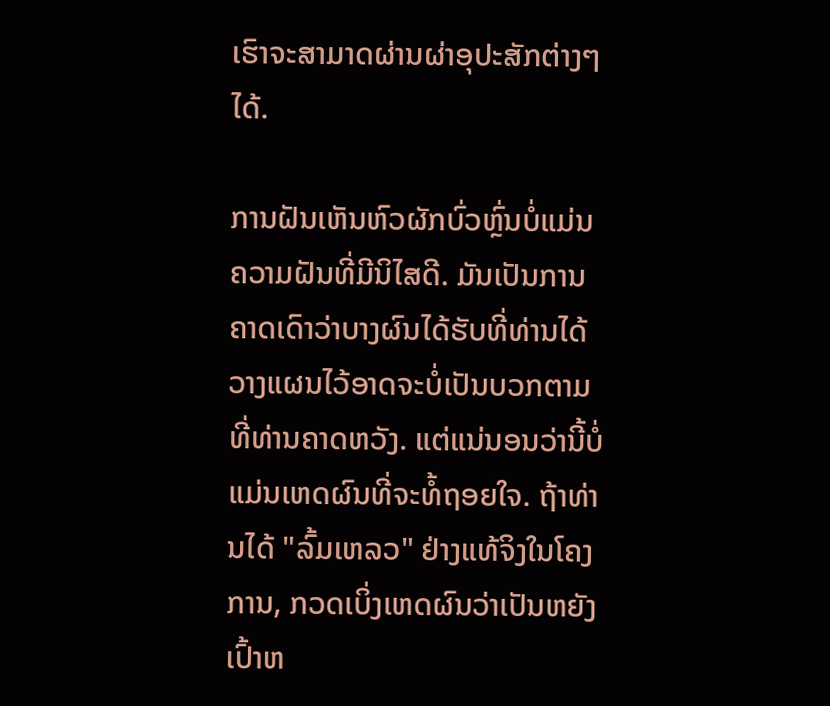ເຮົາຈະສາມາດຜ່ານຜ່າອຸປະສັກຕ່າງໆໄດ້.

ການຝັນເຫັນຫົວຜັກບົ່ວຫຼົ່ນບໍ່ແມ່ນຄວາມຝັນທີ່ມີນິໄສດີ. ມັນເປັນການຄາດເດົາວ່າບາງຜົນໄດ້ຮັບທີ່ທ່ານໄດ້ວາງແຜນໄວ້ອາດຈະບໍ່ເປັນບວກຕາມທີ່ທ່ານຄາດຫວັງ. ແຕ່ແນ່ນອນວ່ານີ້ບໍ່ແມ່ນເຫດຜົນທີ່ຈະທໍ້ຖອຍໃຈ. ຖ້າທ່ານໄດ້ "ລົ້ມເຫລວ" ຢ່າງແທ້ຈິງໃນໂຄງການ, ກວດເບິ່ງເຫດຜົນວ່າເປັນຫຍັງເປົ້າຫ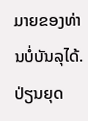ມາຍຂອງທ່ານບໍ່ບັນລຸໄດ້. ປ່ຽນຍຸດ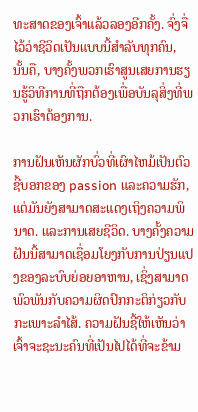ທະສາດຂອງເຈົ້າແລ້ວລອງອີກຄັ້ງ. ຈົ່ງຈື່ໄວ້ວ່າຊີວິດເປັນແບບນີ້ສໍາລັບທຸກຄົນ, ນັ້ນຄື, ບາງຄັ້ງພວກເຮົາສູນເສຍການຮຽນຮູ້ວິທີການທີ່ຖືກຕ້ອງເພື່ອບັນລຸສິ່ງທີ່ພວກເຮົາຕ້ອງການ.

ການຝັນເຫັນຜັກບົ່ວທີ່ເຜົາໄຫມ້ເປັນຕົວຊີ້ບອກຂອງ passion ແລະຄວາມຮັກ, ແຕ່ມັນຍັງສາມາດສະແດງເຖິງຄວາມພິນາດ. ແລະການເສຍຊີວິດ. ບາງຄັ້ງຄວາມຝັນນີ້ສາມາດເຊື່ອມໂຍງກັບການປ່ຽນແປງຂອງລະບົບຍ່ອຍອາຫານ, ເຊິ່ງສາມາດພົວພັນກັບຄວາມຜິດປົກກະຕິກ່ຽວກັບກະເພາະລໍາໄສ້. ຄວາມຝັນຊີ້ໃຫ້ເຫັນວ່າເຈົ້າຈະຊະນະຄົນທີ່ເປັນໄປໄດ້ທີ່ຈະຂ້າມ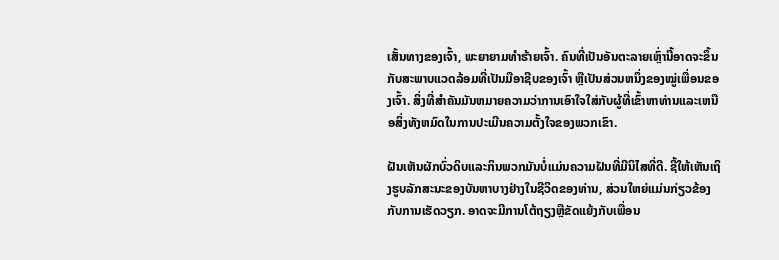ເສັ້ນທາງຂອງເຈົ້າ, ພະຍາຍາມທໍາຮ້າຍເຈົ້າ. ຄົນທີ່ເປັນອັນຕະລາຍເຫຼົ່ານີ້ອາດຈະຂຶ້ນກັບສະພາບແວດລ້ອມທີ່ເປັນມືອາຊີບຂອງເຈົ້າ ຫຼືເປັນສ່ວນຫນຶ່ງຂອງໝູ່ເພື່ອນຂອງເຈົ້າ. ສິ່ງທີ່ສໍາຄັນມັນຫມາຍຄວາມວ່າການເອົາໃຈໃສ່ກັບຜູ້ທີ່ເຂົ້າຫາທ່ານແລະເຫນືອສິ່ງທັງຫມົດໃນການປະເມີນຄວາມຕັ້ງໃຈຂອງພວກເຂົາ.

ຝັນເຫັນຜັກບົ່ວດິບແລະກິນພວກມັນບໍ່ແມ່ນຄວາມຝັນທີ່ມີນິໄສທີ່ດີ. ຊີ້ໃຫ້ເຫັນເຖິງຮູບລັກສະນະຂອງບັນຫາບາງຢ່າງໃນຊີວິດຂອງທ່ານ, ສ່ວນໃຫຍ່ແມ່ນກ່ຽວຂ້ອງກັບການເຮັດວຽກ. ອາດຈະມີການໂຕ້ຖຽງຫຼືຂັດແຍ້ງກັບເພື່ອນ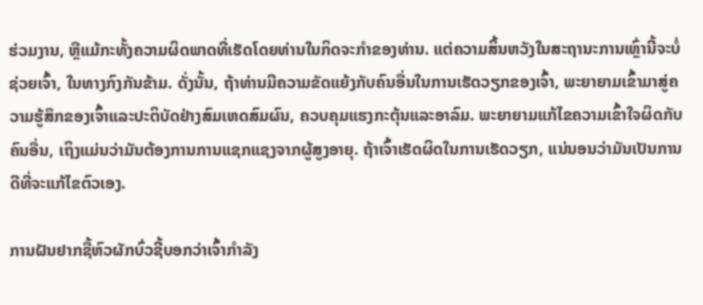ຮ່ວມງານ, ຫຼືແມ້ກະທັ້ງຄວາມຜິດພາດທີ່ເຮັດໂດຍທ່ານໃນກິດຈະກໍາຂອງທ່ານ. ແຕ່ຄວາມສິ້ນຫວັງໃນສະຖານະການເຫຼົ່ານີ້ຈະບໍ່ຊ່ວຍເຈົ້າ, ໃນທາງກົງກັນຂ້າມ. ດັ່ງນັ້ນ, ຖ້າທ່ານມີຄວາມຂັດແຍ້ງກັບຄົນອື່ນໃນການເຮັດວຽກຂອງເຈົ້າ, ພະຍາຍາມເຂົ້າມາສູ່ຄວາມຮູ້ສຶກຂອງເຈົ້າແລະປະຕິບັດຢ່າງສົມເຫດສົມຜົນ, ຄວບຄຸມແຮງກະຕຸ້ນແລະອາລົມ. ພະຍາຍາມແກ້ໄຂຄວາມເຂົ້າໃຈຜິດກັບຄົນອື່ນ, ເຖິງແມ່ນວ່າມັນຕ້ອງການການແຊກແຊງຈາກຜູ້ສູງອາຍຸ. ຖ້າເຈົ້າເຮັດຜິດໃນການເຮັດວຽກ, ແນ່ນອນວ່າມັນເປັນການດີທີ່ຈະແກ້ໄຂຕົວເອງ.

ການຝັນຢາກຊື້ຫົວຜັກບົ່ວຊີ້ບອກວ່າເຈົ້າກໍາລັງ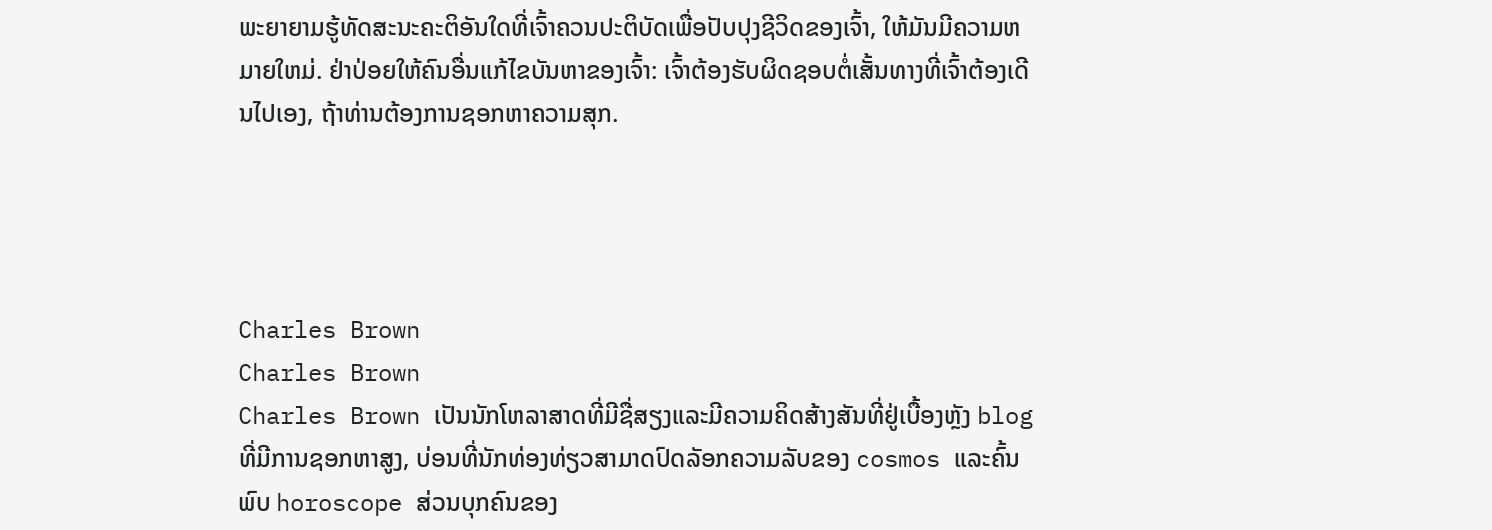ພະຍາຍາມຮູ້ທັດສະນະຄະຕິອັນໃດທີ່ເຈົ້າຄວນປະຕິບັດເພື່ອປັບປຸງຊີວິດຂອງເຈົ້າ, ໃຫ້ມັນມີຄວາມຫມາຍໃຫມ່. ຢ່າປ່ອຍໃຫ້ຄົນອື່ນແກ້ໄຂບັນຫາຂອງເຈົ້າ: ເຈົ້າຕ້ອງຮັບຜິດຊອບຕໍ່ເສັ້ນທາງທີ່ເຈົ້າຕ້ອງເດີນໄປເອງ, ຖ້າທ່ານຕ້ອງການຊອກຫາຄວາມສຸກ.




Charles Brown
Charles Brown
Charles Brown ເປັນນັກໂຫລາສາດທີ່ມີຊື່ສຽງແລະມີຄວາມຄິດສ້າງສັນທີ່ຢູ່ເບື້ອງຫຼັງ blog ທີ່ມີການຊອກຫາສູງ, ບ່ອນທີ່ນັກທ່ອງທ່ຽວສາມາດປົດລັອກຄວາມລັບຂອງ cosmos ແລະຄົ້ນພົບ horoscope ສ່ວນບຸກຄົນຂອງ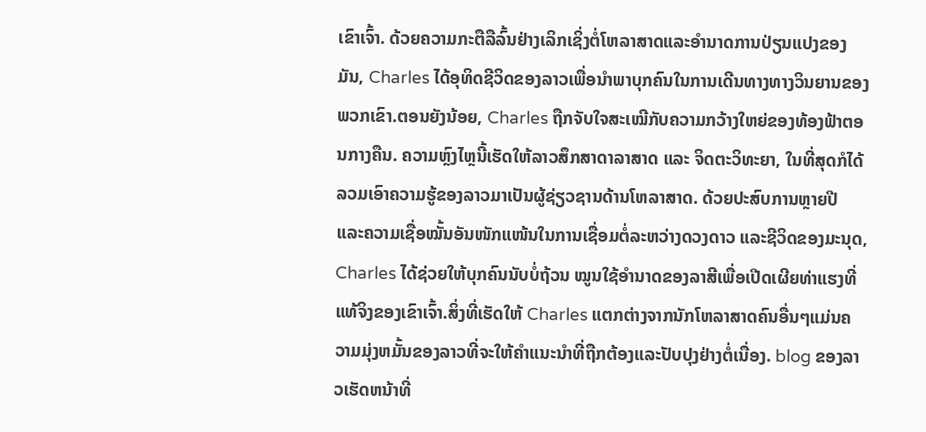ເຂົາເຈົ້າ. ດ້ວຍຄວາມກະຕືລືລົ້ນຢ່າງເລິກເຊິ່ງຕໍ່ໂຫລາສາດແລະອໍານາດການປ່ຽນແປງຂອງມັນ, Charles ໄດ້ອຸທິດຊີວິດຂອງລາວເພື່ອນໍາພາບຸກຄົນໃນການເດີນທາງທາງວິນຍານຂອງພວກເຂົາ.ຕອນຍັງນ້ອຍ, Charles ຖືກຈັບໃຈສະເໝີກັບຄວາມກວ້າງໃຫຍ່ຂອງທ້ອງຟ້າຕອນກາງຄືນ. ຄວາມຫຼົງໄຫຼນີ້ເຮັດໃຫ້ລາວສຶກສາດາລາສາດ ແລະ ຈິດຕະວິທະຍາ, ໃນທີ່ສຸດກໍໄດ້ລວມເອົາຄວາມຮູ້ຂອງລາວມາເປັນຜູ້ຊ່ຽວຊານດ້ານໂຫລາສາດ. ດ້ວຍປະສົບການຫຼາຍປີ ແລະຄວາມເຊື່ອໝັ້ນອັນໜັກແໜ້ນໃນການເຊື່ອມຕໍ່ລະຫວ່າງດວງດາວ ແລະຊີວິດຂອງມະນຸດ, Charles ໄດ້ຊ່ວຍໃຫ້ບຸກຄົນນັບບໍ່ຖ້ວນ ໝູນໃຊ້ອຳນາດຂອງລາສີເພື່ອເປີດເຜີຍທ່າແຮງທີ່ແທ້ຈິງຂອງເຂົາເຈົ້າ.ສິ່ງທີ່ເຮັດໃຫ້ Charles ແຕກຕ່າງຈາກນັກໂຫລາສາດຄົນອື່ນໆແມ່ນຄວາມມຸ່ງຫມັ້ນຂອງລາວທີ່ຈະໃຫ້ຄໍາແນະນໍາທີ່ຖືກຕ້ອງແລະປັບປຸງຢ່າງຕໍ່ເນື່ອງ. blog ຂອງລາວເຮັດຫນ້າທີ່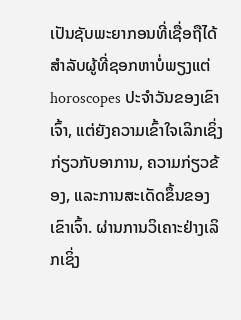ເປັນຊັບພະຍາກອນທີ່ເຊື່ອຖືໄດ້ສໍາລັບຜູ້ທີ່ຊອກຫາບໍ່ພຽງແຕ່ horoscopes ປະຈໍາວັນຂອງເຂົາເຈົ້າ, ແຕ່ຍັງຄວາມເຂົ້າໃຈເລິກເຊິ່ງກ່ຽວກັບອາການ, ຄວາມກ່ຽວຂ້ອງ, ແລະການສະເດັດຂຶ້ນຂອງເຂົາເຈົ້າ. ຜ່ານການວິເຄາະຢ່າງເລິກເຊິ່ງ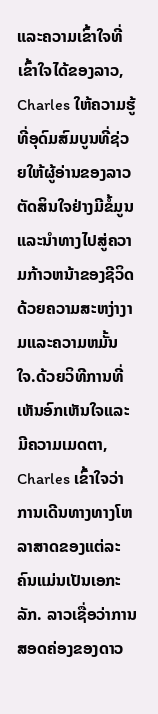ແລະຄວາມເຂົ້າໃຈທີ່ເຂົ້າໃຈໄດ້ຂອງລາວ, Charles ໃຫ້ຄວາມຮູ້ທີ່ອຸດົມສົມບູນທີ່ຊ່ວຍໃຫ້ຜູ້ອ່ານຂອງລາວຕັດສິນໃຈຢ່າງມີຂໍ້ມູນແລະນໍາທາງໄປສູ່ຄວາມກ້າວຫນ້າຂອງຊີວິດດ້ວຍຄວາມສະຫງ່າງາມແລະຄວາມຫມັ້ນໃຈ.ດ້ວຍວິທີການທີ່ເຫັນອົກເຫັນໃຈແລະມີຄວາມເມດຕາ, Charles ເຂົ້າໃຈວ່າການເດີນທາງທາງໂຫລາສາດຂອງແຕ່ລະຄົນແມ່ນເປັນເອກະລັກ. ລາວເຊື່ອວ່າການສອດຄ່ອງຂອງດາວ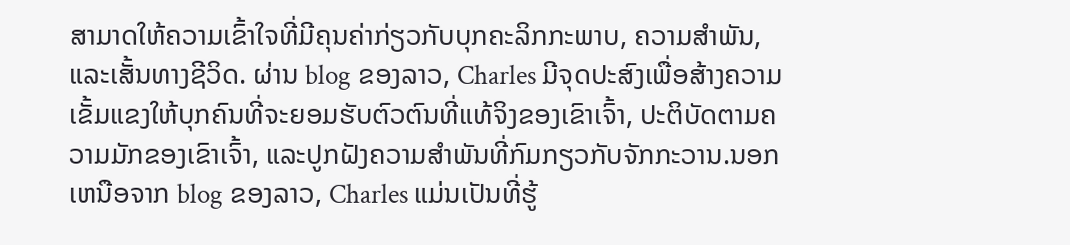ສາມາດໃຫ້ຄວາມເຂົ້າໃຈທີ່ມີຄຸນຄ່າກ່ຽວກັບບຸກຄະລິກກະພາບ, ຄວາມສໍາພັນ, ແລະເສັ້ນທາງຊີວິດ. ຜ່ານ blog ຂອງລາວ, Charles ມີຈຸດປະສົງເພື່ອສ້າງຄວາມເຂັ້ມແຂງໃຫ້ບຸກຄົນທີ່ຈະຍອມຮັບຕົວຕົນທີ່ແທ້ຈິງຂອງເຂົາເຈົ້າ, ປະຕິບັດຕາມຄວາມມັກຂອງເຂົາເຈົ້າ, ແລະປູກຝັງຄວາມສໍາພັນທີ່ກົມກຽວກັບຈັກກະວານ.ນອກເຫນືອຈາກ blog ຂອງລາວ, Charles ແມ່ນເປັນທີ່ຮູ້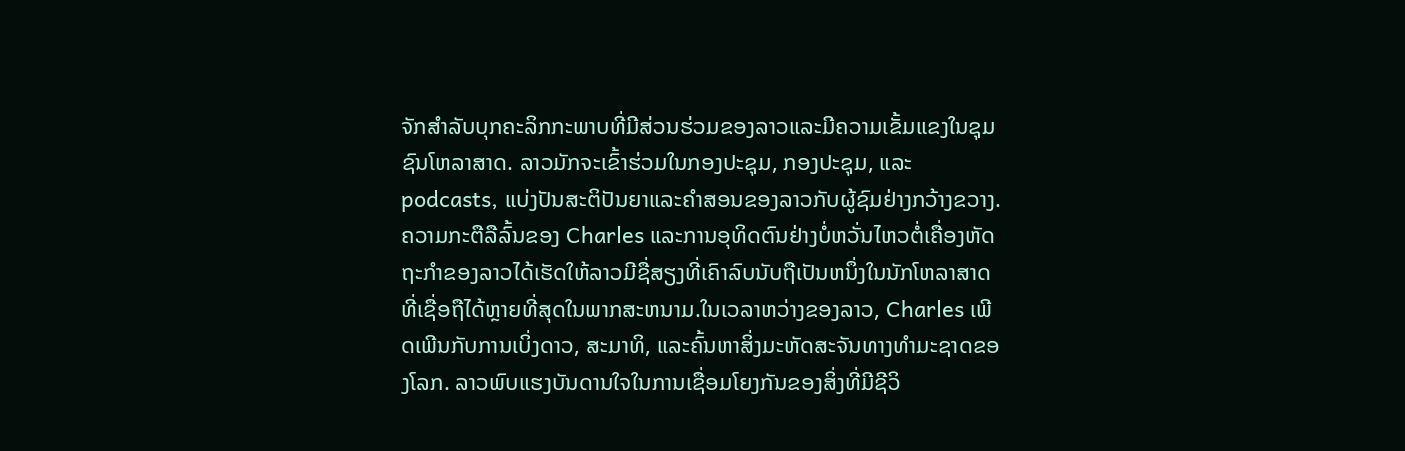ຈັກສໍາລັບບຸກຄະລິກກະພາບທີ່ມີສ່ວນຮ່ວມຂອງລາວແລະມີຄວາມເຂັ້ມແຂງໃນຊຸມຊົນໂຫລາສາດ. ລາວມັກຈະເຂົ້າຮ່ວມໃນກອງປະຊຸມ, ກອງປະຊຸມ, ແລະ podcasts, ແບ່ງປັນສະຕິປັນຍາແລະຄໍາສອນຂອງລາວກັບຜູ້ຊົມຢ່າງກວ້າງຂວາງ. ຄວາມກະຕືລືລົ້ນຂອງ Charles ແລະການອຸທິດຕົນຢ່າງບໍ່ຫວັ່ນໄຫວຕໍ່ເຄື່ອງຫັດຖະກໍາຂອງລາວໄດ້ເຮັດໃຫ້ລາວມີຊື່ສຽງທີ່ເຄົາລົບນັບຖືເປັນຫນຶ່ງໃນນັກໂຫລາສາດທີ່ເຊື່ອຖືໄດ້ຫຼາຍທີ່ສຸດໃນພາກສະຫນາມ.ໃນເວລາຫວ່າງຂອງລາວ, Charles ເພີດເພີນກັບການເບິ່ງດາວ, ສະມາທິ, ແລະຄົ້ນຫາສິ່ງມະຫັດສະຈັນທາງທໍາມະຊາດຂອງໂລກ. ລາວພົບແຮງບັນດານໃຈໃນການເຊື່ອມໂຍງກັນຂອງສິ່ງທີ່ມີຊີວິ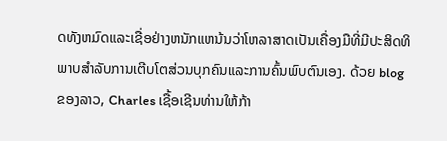ດທັງຫມົດແລະເຊື່ອຢ່າງຫນັກແຫນ້ນວ່າໂຫລາສາດເປັນເຄື່ອງມືທີ່ມີປະສິດທິພາບສໍາລັບການເຕີບໂຕສ່ວນບຸກຄົນແລະການຄົ້ນພົບຕົນເອງ. ດ້ວຍ blog ຂອງລາວ, Charles ເຊື້ອເຊີນທ່ານໃຫ້ກ້າ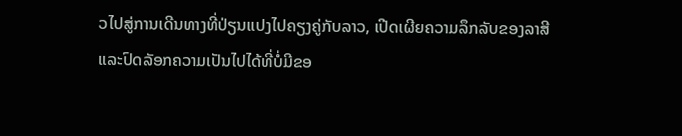ວໄປສູ່ການເດີນທາງທີ່ປ່ຽນແປງໄປຄຽງຄູ່ກັບລາວ, ເປີດເຜີຍຄວາມລຶກລັບຂອງລາສີແລະປົດລັອກຄວາມເປັນໄປໄດ້ທີ່ບໍ່ມີຂອ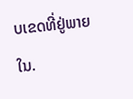ບເຂດທີ່ຢູ່ພາຍໃນ.